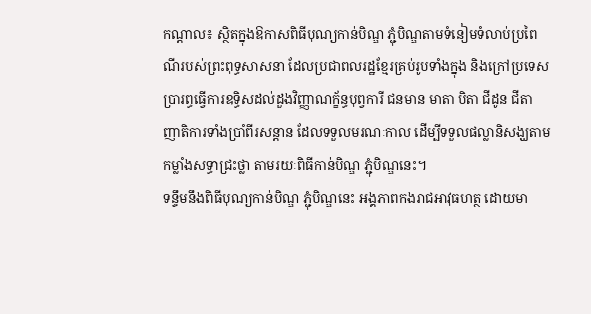កណ្តាល៖ ស្ថិតក្នុងឱកាសពិធីបុណ្យកាន់បិណ្ឌ ភ្ជុំបិណ្ឌតាមទំនៀមទំលាប់ប្រពៃណីរបស់ព្រះពុទ្ធសាសនា ដែលប្រជាពលរដ្ឋខ្មែរគ្រប់រូបទាំងក្នុង និងក្រៅប្រទេស ប្រារព្ធធ្វើការឧទ្ធិសដល់ដួងវិញ្ញាណក្ខ័ន្ធបុព្វការី ជនមាន មាតា បិតា ជីដូន ជីតា ញាតិការទាំងប្រាំពីរសន្តាន ដែលទទួលមរណៈកាល ដើម្បីទទួលផល្លានិសង្ឃតាមកម្លាំងសទ្ធាជ្រះថ្លា តាមរយៈពិធីកាន់បិណ្ឌ ភ្ជុំបិណ្ឌនេះ។
ទន្ទឹមនឹងពិធីបុណ្យកាន់បិណ្ឌ ភ្ជុំបិណ្ឌនេះ អង្គភាពកងរាជអាវុធហត្ថ ដោយមា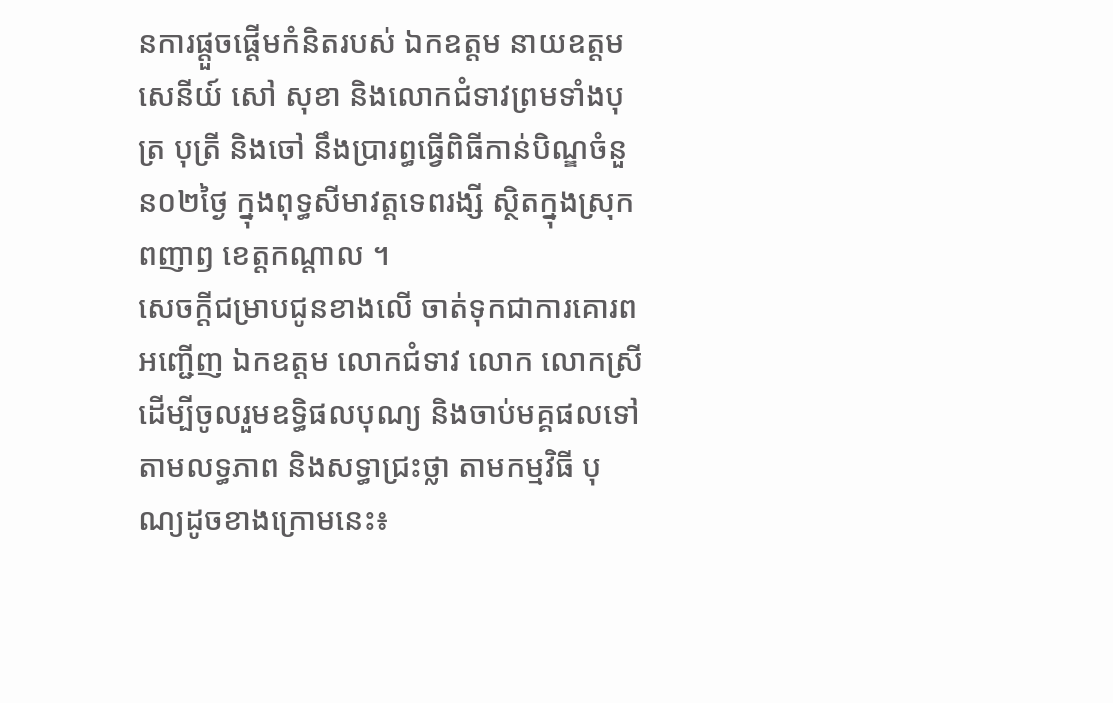នការផ្តួចផ្តើមកំនិតរបស់ ឯកឧត្តម នាយឧត្តមសេនីយ៍ សៅ សុខា និងលោកជំទាវព្រមទាំងបុត្រ បុត្រី និងចៅ នឹងប្រារព្ធធ្វើពិធីកាន់បិណ្ឌចំនួន០២ថ្ងៃ ក្នុងពុទ្ធសីមាវត្តទេពរង្សី ស្ថិតក្នុងស្រុកពញាឭ ខេត្តកណ្តាល ។
សេចក្តីជម្រាបជូនខាងលើ ចាត់ទុកជាការគោរពអញ្ជើញ ឯកឧត្តម លោកជំទាវ លោក លោកស្រី ដើម្បីចូលរួមឧទ្ធិផលបុណ្យ និងចាប់មគ្គផលទៅតាមលទ្ធភាព និងសទ្ធាជ្រះថ្លា តាមកម្មវិធី បុណ្យដូចខាងក្រោមនេះ៖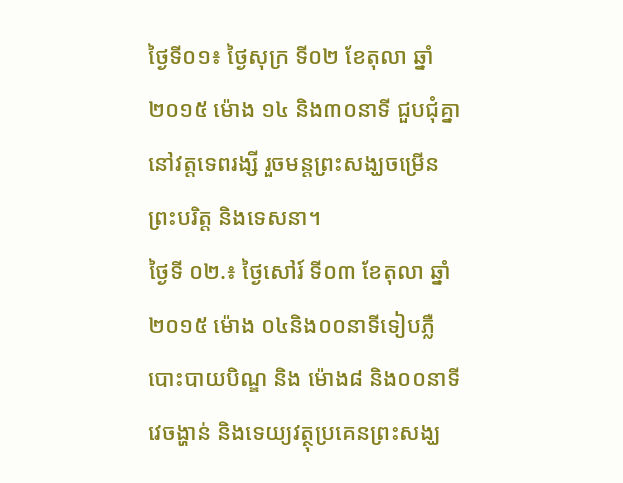ថ្ងៃទី០១៖ ថ្ងៃសុក្រ ទី០២ ខែតុលា ឆ្នាំ២០១៥ ម៉ោង ១៤ និង៣០នាទី ជួបជុំគ្នានៅវត្តទេពរង្សី រួចមន្តព្រះសង្ឃចម្រើនព្រះបរិត្ត និងទេសនា។
ថ្ងៃទី ០២.៖ ថ្ងៃសៅរ៍ ទី០៣ ខែតុលា ឆ្នាំ២០១៥ ម៉ោង ០៤និង០០នាទីទៀបភ្លឺបោះបាយបិណ្ឌ និង ម៉ោង៨ និង០០នាទី វេចង្ហាន់ និងទេយ្យវត្ថុប្រគេនព្រះសង្ឃ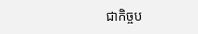ជាកិច្ចប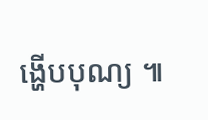ង្ហើបបុណ្យ ៕